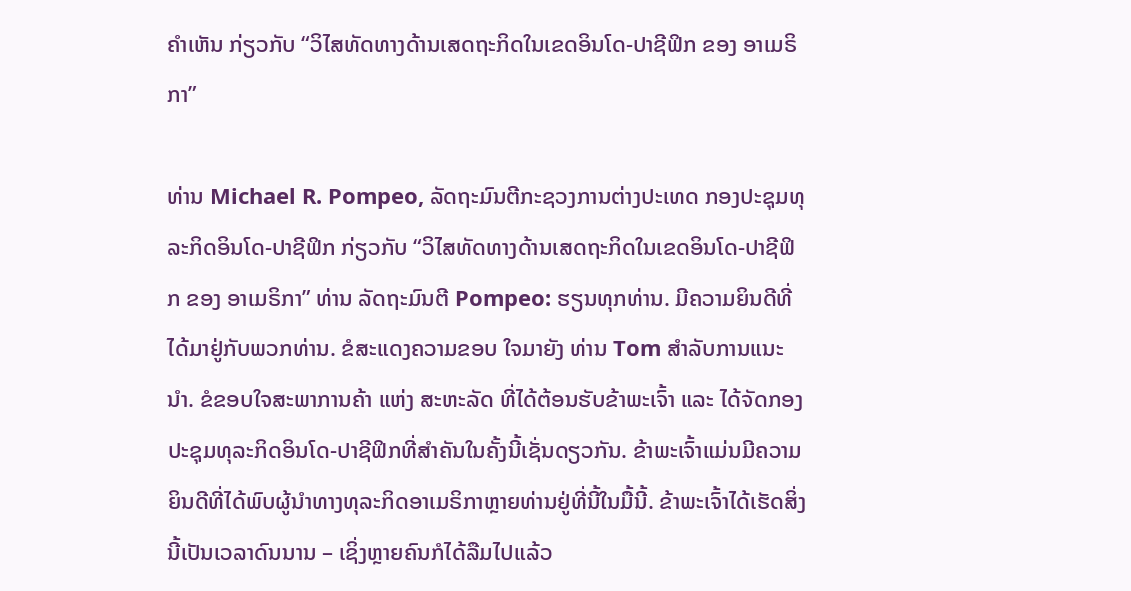ຄໍາເຫັນ ກ່ຽວກັບ “ວິໄສທັດທາງດ້ານເສດຖະກິດໃນເຂດອິນໂດ-ປາຊີຟິກ ຂອງ ອາເມຣິກາ”

ທ່ານ Michael R. Pompeo, ລັດຖະມົນຕີກະຊວງການຕ່າງປະເທດ ກອງປະຊຸມທຸລະກິດອິນໂດ-ປາຊີຟິກ ກ່ຽວກັບ “ວິໄສທັດທາງດ້ານເສດຖະກິດໃນເຂດອິນໂດ-ປາຊີຟິກ ຂອງ ອາເມຣິກາ” ທ່ານ ລັດຖະມົນຕີ Pompeo: ຮຽນທຸກທ່ານ. ມີຄວາມຍິນດີທີ່ໄດ້ມາຢູ່ກັບພວກທ່ານ. ຂໍສະແດງຄວາມຂອບ ໃຈມາຍັງ ທ່ານ Tom ສໍາລັບການແນະນຳ. ຂໍຂອບໃຈສະພາການຄ້າ ແຫ່ງ ສະຫະລັດ ທີ່ໄດ້ຕ້ອນຮັບຂ້າພະເຈົ້າ ແລະ ໄດ້ຈັດກອງປະຊຸມທຸລະກິດອິນໂດ-ປາຊີຟິກທີ່ສໍາຄັນໃນຄັ້ງນີ້ເຊັ່ນດຽວກັນ. ຂ້າພະເຈົ້າແມ່ນມີຄວາມຍິນດີທີ່ໄດ້ພົບຜູ້ນໍາທາງທຸລະກິດອາເມຣິກາຫຼາຍທ່ານຢູ່ທີ່ນີ້ໃນມື້ນີ້. ຂ້າພະເຈົ້າໄດ້ເຮັດສິ່ງນີ້ເປັນເວລາດົນນານ – ເຊິ່ງຫຼາຍຄົນກໍໄດ້ລືມໄປແລ້ວ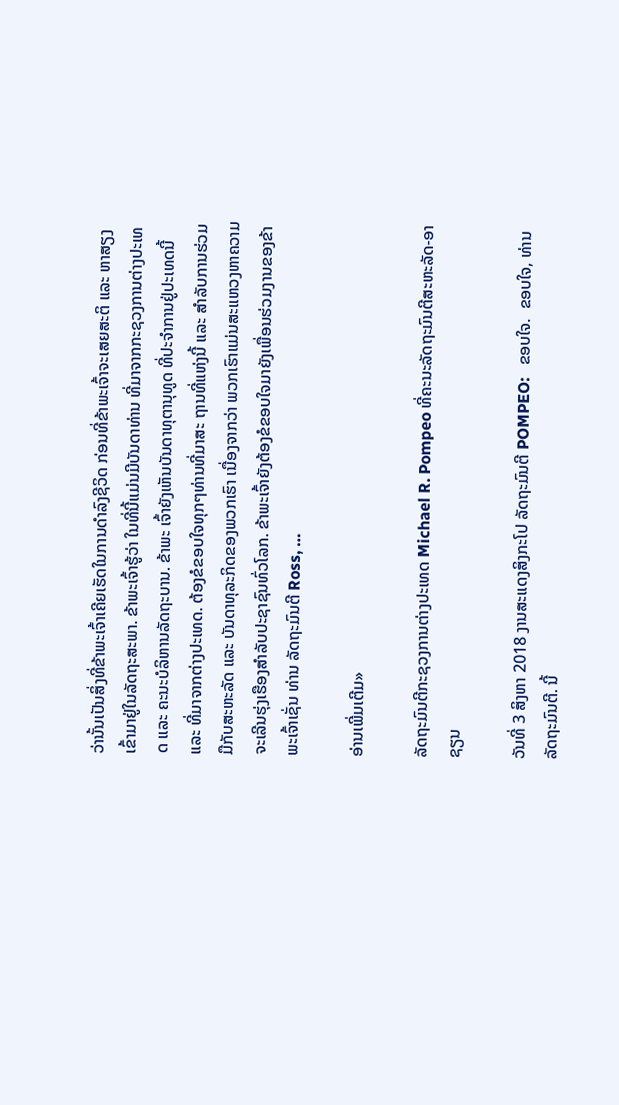ວ່ານັ້ນເປັນສິ່ງທີ່ຂ້າພະເຈົ້າເຄີຍເຮັດໃນການດໍາລົງຊີວິດ ກ່ອນທີ່ຂ້າພະເຈົ້າຈະເສຍສະຕິ ແລະ ຫາສຽງເຂົ້າມາຢູ່ໃນລັດຖະສະພາ. ຂ້າພະເຈົ້າຮູ້ວ່າ ໃນທີ່ນີ້ແມ່ນມີບັນດາທ່ານ ທີ່ມາຈາກກະຊວງການຕ່າງປະເທດ ແລະ ຄະນະບໍລິຫານລັດຖະບານ. ຂ້າພະ ເຈົ້າຍັງເຫັນບັນດາທຸຕານຸທູດ ທີ່ປະຈໍາການຢູ່ປະເທດນີ້ ແລະ ທີ່ມາຈາກຕ່າງປະເທດ. ຕ້ອງຂໍຂອບໃຈທຸກໆທ່ານທີ່ມາສະ ຖານທີ່ແຫ່ງນີ້ ແລະ ສໍາລັບການຮ່ວມມືກັບສະຫະລັດ ແລະ ບັນດາທຸລະກິດຂອງພວກເຮົາ ເນື່ອງຈາກວ່າ ພວກເຮົາແມ່ນສະແຫວງຫາຄວາມຈະເລີນຮຸ່ງເຮືອງສໍາລັບປະຊາຊົນທົ່ວໂລກ. ຂ້າພະເຈົ້າຍັງຕ້ອງຂໍຂອບໃຈມາຍັງເພື່ອນຮ່ວມງານຂອງຂ້າພະເຈົ້າເຊັ່ນ ທ່ານ ລັດຖະມົນຕີ Ross, …

ອ່ານເພີ່ມເຕີມ»

ລັດຖະມົນຕີກະຊວງການຕ່າງປະເທດ Michael R. Pompeo ທີ່ຄະນະລັດຖະມົນຕີສະຫະລັດ-ອາຊຽນ

ວັນທີ່ 3 ສິງຫາ 2018 ງານສະແດງສິງກະໂປ ລັດຖະມົນຕີ POMPEO:   ຂອບໃຈ.  ຂອບໃຈ, ທ່ານລັດຖະມົນຕີ. ນີ້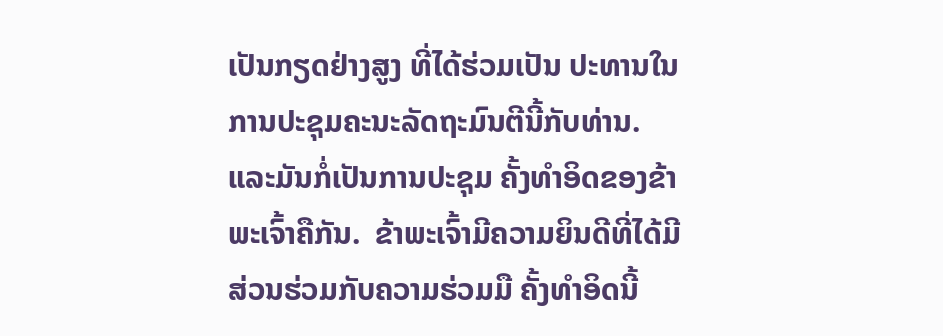ເປັນກຽດຢ່າງສູງ ທີ່ໄດ້ຮ່ວມເປັນ ປະທານໃນການປະຊຸມຄະນະລັດຖະມົນຕີນີ້ກັບທ່ານ.  ແລະມັນກໍ່ເປັນການປະຊຸມ ຄັ້ງທໍາອິດຂອງຂ້າພະເຈົ້າຄືກັນ.  ຂ້າພະເຈົ້າມີຄວາມຍິນດີທີ່ໄດ້ມີສ່ວນຮ່ວມກັບຄວາມຮ່ວມມື ຄັ້ງທໍາອິດນີ້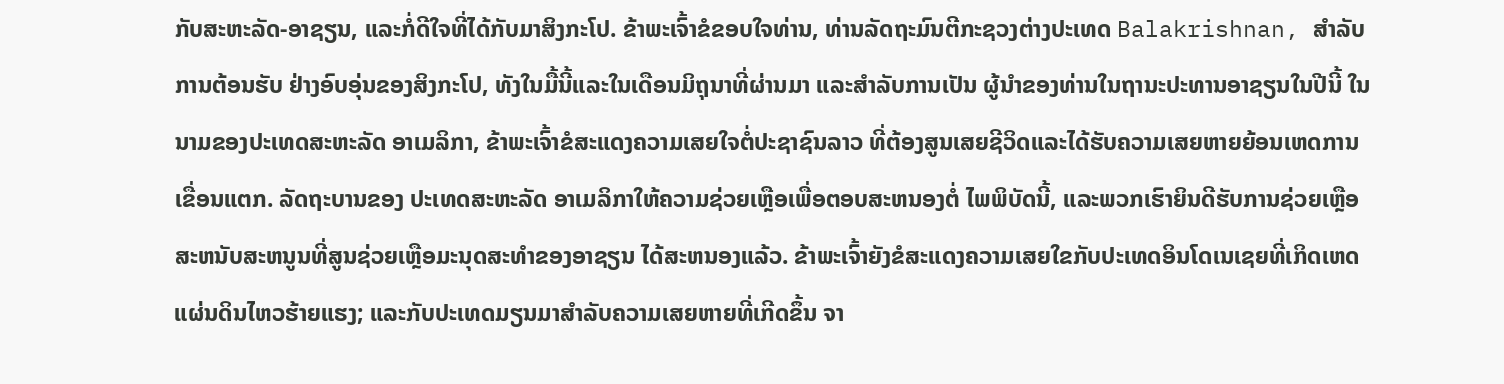ກັບສະຫະລັດ-ອາຊຽນ, ແລະກໍ່ດີໃຈທີ່ໄດ້ກັບມາສິງກະໂປ. ຂ້າພະເຈົ້າຂໍຂອບໃຈທ່ານ, ທ່ານລັດຖະມົນຕີກະຊວງຕ່າງປະເທດ Balakrishnan, ສໍາລັບການຕ້ອນຮັບ ຢ່າງອົບອຸ່ນຂອງສິງກະໂປ, ທັງໃນມື້ນີ້ແລະໃນເດືອນມິຖຸນາທີ່ຜ່ານມາ ແລະສໍາລັບການເປັນ ຜູ້ນໍາຂອງທ່ານໃນຖານະປະທານອາຊຽນໃນປີນີ້ ໃນນາມຂອງປະເທດສະຫະລັດ ອາເມລິກາ, ຂ້າພະເຈົ້າຂໍສະແດງຄວາມເສຍໃຈຕໍ່ປະຊາຊົນລາວ ທີ່ຕ້ອງສູນເສຍຊີວິດແລະໄດ້ຮັບຄວາມເສຍຫາຍຍ້ອນເຫດການເຂື່ອນແຕກ. ລັດຖະບານຂອງ ປະເທດສະຫະລັດ ອາເມລິກາໃຫ້ຄວາມຊ່ວຍເຫຼືອເພື່ອຕອບສະຫນອງຕໍ່ ໄພພິບັດນີ້, ແລະພວກເຮົາຍິນດີຮັບການຊ່ວຍເຫຼືອສະຫນັບສະຫນູນທີ່ສູນຊ່ວຍເຫຼືອມະນຸດສະທໍາຂອງອາຊຽນ ໄດ້ສະຫນອງແລ້ວ. ຂ້າພະເຈົ້າຍັງຂໍສະແດງຄວາມເສຍໃຂກັບປະເທດອິນໂດເນເຊຍທີ່ເກິດເຫດ ແຜ່ນດິນໄຫວຮ້າຍແຮງ; ແລະກັບປະເທດມຽນມາສໍາລັບຄວາມເສຍຫາຍທີ່ເກີດຂຶ້ນ ຈາ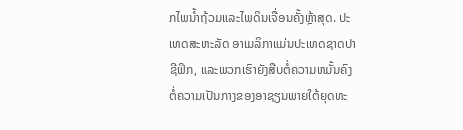ກໄພນໍ້າຖ້ວມແລະໄພດິນເຈື່ອນຄັ້ງຫຼ້າສຸດ. ປະເທດສະຫະລັດ ອາເມລິກາແມ່ນປະເທດຊາດປາຊີຟິກ, ແລະພວກເຮົາຍັງສືບຕໍ່ຄວາມຫມັ້ນຄົງ ຕໍ່ຄວາມເປັນກາງຂອງອາຊຽນພາຍໃຕ້ຍຸດທະ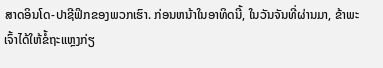ສາດອິນໂດ-ປາຊີຟິກຂອງພວກເຮົາ. ກ່ອນຫນ້າໃນອາທິດນີ້, ໃນວັນຈັນທີ່ຜ່ານມາ, ຂ້າພະເຈົ້າໄດ້ໃຫ້ຂໍ້ຖະແຫຼງກ່ຽ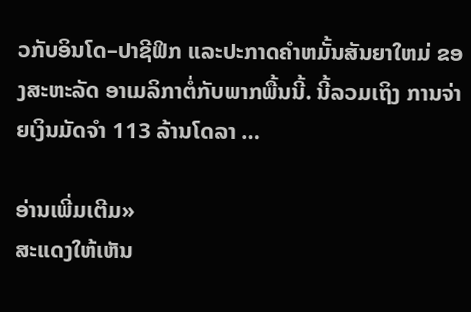ວກັບອິນໂດ–ປາຊີຟິກ ແລະປະກາດຄໍາຫມັ້ນສັນຍາໃຫມ່ ຂອງສະຫະລັດ ອາເມລິກາຕໍ່ກັບພາກພື້ນນີ້. ນີ້ລວມເຖິງ ການຈ່າຍເງິນມັດຈຳ 113 ລ້ານໂດລາ …

ອ່ານເພີ່ມເຕີມ»
ສະແດງໃຫ້ເຫັນ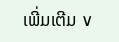ເພີ່ມເຕີມ ∨